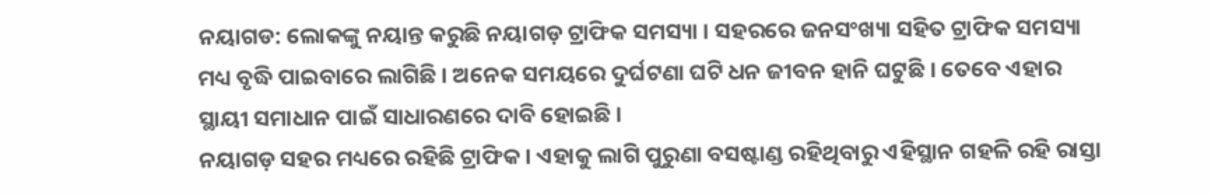ନୟାଗଡ: ଲୋକଙ୍କୁ ନୟାନ୍ତ କରୁଛି ନୟାଗଡ଼ ଟ୍ରାଫିକ ସମସ୍ୟା । ସହରରେ ଜନସଂଖ୍ୟା ସହିତ ଟ୍ରାଫିକ ସମସ୍ୟା ମଧ୍ୟ ବୃଦ୍ଧି ପାଇବାରେ ଲାଗିଛି । ଅନେକ ସମୟରେ ଦୁର୍ଘଟଣା ଘଟି ଧନ ଜୀବନ ହାନି ଘଟୁଛି । ତେବେ ଏହାର ସ୍ଥାୟୀ ସମାଧାନ ପାଇଁ ସାଧାରଣରେ ଦାବି ହୋଇଛି ।
ନୟାଗଡ଼ ସହର ମଧ୍ୟରେ ରହିଛି ଟ୍ରାଫିକ । ଏହାକୁ ଲାଗି ପୁରୁଣା ବସଷ୍ଟାଣ୍ଡ ରହିଥିବାରୁ ଏହିସ୍ଥାନ ଗହଳି ରହି ରାସ୍ତା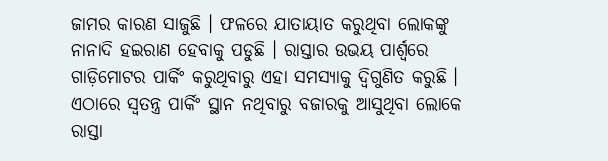ଜାମର କାରଣ ସାଜୁଛି । ଫଳରେ ଯାତାୟାତ କରୁଥିବା ଲୋକଙ୍କୁ ନାନାଦି ହଇରାଣ ହେବାକୁ ପଡୁଛି । ରାସ୍ତାର ଉଭୟ ପାର୍ଶ୍ବରେ ଗାଡ଼ିମୋଟର ପାର୍କିଂ କରୁଥିବାରୁ ଏହା ସମସ୍ୟାକୁ ଦ୍ବିଗୁଣିତ କରୁଛି । ଏଠାରେ ସ୍ବତନ୍ତ୍ର ପାର୍କିଂ ସ୍ଥାନ ନଥିବାରୁ ବଜାରକୁ ଆସୁଥିବା ଲୋକେ ରାସ୍ତା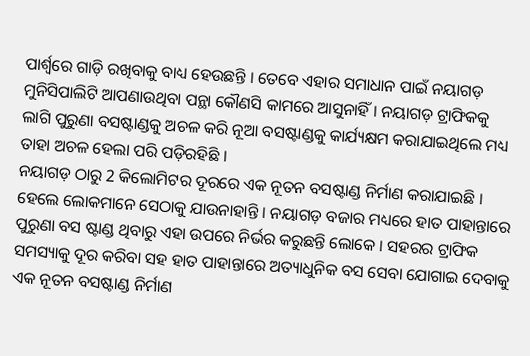ପାର୍ଶ୍ବରେ ଗାଡ଼ି ରଖିବାକୁ ବାଧ୍ୟ ହେଉଛନ୍ତି । ତେବେ ଏହାର ସମାଧାନ ପାଇଁ ନୟାଗଡ଼ ମୁନିସିପାଲିଟି ଆପଣାଉଥିବା ପନ୍ଥା କୌଣସି କାମରେ ଆସୁନାହିଁ । ନୟାଗଡ଼ ଟ୍ରାଫିକକୁ ଲାଗି ପୁରୁଣା ବସଷ୍ଟାଣ୍ଡକୁ ଅଚଳ କରି ନୂଆ ବସଷ୍ଟାଣ୍ଡକୁ କାର୍ଯ୍ୟକ୍ଷମ କରାଯାଇଥିଲେ ମଧ୍ୟ ତାହା ଅଚଳ ହେଲା ପରି ପଡ଼ିରହିଛି ।
ନୟାଗଡ଼ ଠାରୁ 2 କିଲୋମିଟର ଦୂରରେ ଏକ ନୂତନ ବସଷ୍ଟାଣ୍ଡ ନିର୍ମାଣ କରାଯାଇଛି । ହେଲେ ଲୋକମାନେ ସେଠାକୁ ଯାଉନାହାନ୍ତି । ନୟାଗଡ଼ ବଜାର ମଧ୍ୟରେ ହାତ ପାହାନ୍ତାରେ ପୁରୁଣା ବସ ଷ୍ଟାଣ୍ଡ ଥିବାରୁ ଏହା ଉପରେ ନିର୍ଭର କରୁଛନ୍ତି ଲୋକେ । ସହରର ଟ୍ରାଫିକ ସମସ୍ୟାକୁ ଦୂର କରିବା ସହ ହାତ ପାହାନ୍ତାରେ ଅତ୍ୟାଧୁନିକ ବସ ସେବା ଯୋଗାଇ ଦେବାକୁ ଏକ ନୂତନ ବସଷ୍ଟାଣ୍ଡ ନିର୍ମାଣ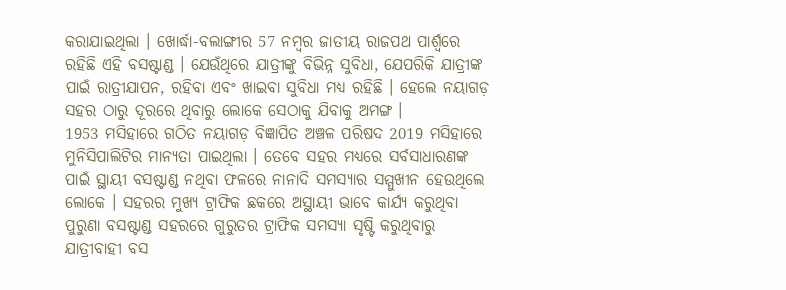କରାଯାଇଥିଲା । ଖୋର୍ଦ୍ଧା-ବଲାଙ୍ଗୀର 57 ନମ୍ବର ଜାତୀୟ ରାଜପଥ ପାର୍ଶ୍ବରେ ରହିଛି ଏହି ବସଷ୍ଟାଣ୍ଡ । ଯେଉଁଥିରେ ଯାତ୍ରୀଙ୍କୁ ବିଭିନ୍ନ ସୁବିଧା, ଯେପରିକି ଯାତ୍ରୀଙ୍କ ପାଇଁ ରାତ୍ରୀଯାପନ, ରହିବା ଏବଂ ଖାଇବା ସୁବିଧା ମଧ୍ୟ ରହିଛି । ହେଲେ ନୟାଗଡ଼ ସହର ଠାରୁ ଦୂରରେ ଥିବାରୁ ଲୋକେ ସେଠାକୁ ଯିବାକୁ ଅମଙ୍ଗ ।
1953 ମସିହାରେ ଗଠିତ ନୟାଗଡ଼ ବିଜ୍ଞାପିତ ଅଞ୍ଚଳ ପରିଷଦ 2019 ମସିହାରେ ମୁନିସିପାଲିଟିର ମାନ୍ୟତା ପାଇଥିଲା । ତେବେ ସହର ମଧ୍ୟରେ ସର୍ବସାଧାରଣଙ୍କ ପାଇଁ ସ୍ଥାୟୀ ବସଷ୍ଟାଣ୍ଡ ନଥିବା ଫଳରେ ନାନାଦି ସମସ୍ୟାର ସମ୍ମୁଖୀନ ହେଉଥିଲେ ଲୋକେ । ସହରର ମୁଖ୍ୟ ଟ୍ରାଫିକ ଛକରେ ଅସ୍ଥାୟୀ ଭାବେ କାର୍ଯ୍ୟ କରୁଥିବା ପୁରୁଣା ବସଷ୍ଟାଣ୍ଡ ସହରରେ ଗୁରୁତର ଟ୍ରାଫିକ ସମସ୍ୟା ସୃଷ୍ଟି କରୁଥିବାରୁ ଯାତ୍ରୀବାହୀ ବସ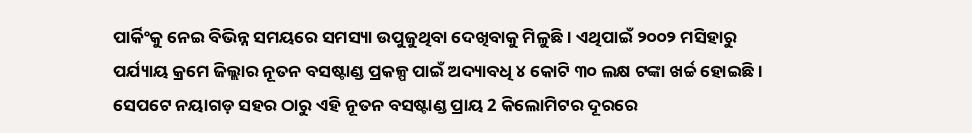ପାର୍କିଂକୁ ନେଇ ବିଭିନ୍ନ ସମୟରେ ସମସ୍ୟା ଉପୁଜୁଥିବା ଦେଖିବାକୁ ମିଳୁଛି । ଏଥିପାଇଁ ୨୦୦୨ ମସିହାରୁ ପର୍ଯ୍ୟାୟ କ୍ରମେ ଜିଲ୍ଲାର ନୂତନ ବସଷ୍ଟାଣ୍ଡ ପ୍ରକଳ୍ପ ପାଇଁ ଅଦ୍ୟାବଧି ୪ କୋଟି ୩୦ ଲକ୍ଷ ଟଙ୍କା ଖର୍ଚ୍ଚ ହୋଇଛି ।
ସେପଟେ ନୟାଗଡ଼ ସହର ଠାରୁ ଏହି ନୂତନ ବସଷ୍ଟାଣ୍ଡ ପ୍ରାୟ 2 କିଲୋମିଟର ଦୂରରେ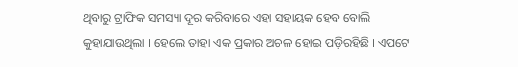ଥିବାରୁ ଟ୍ରାଫିକ ସମସ୍ୟା ଦୂର କରିବାରେ ଏହା ସହାୟକ ହେବ ବୋଲି କୁହାଯାଉଥିଲା । ହେଲେ ତାହା ଏକ ପ୍ରକାର ଅଚଳ ହୋଇ ପଡ଼ିରହିଛି । ଏପଟେ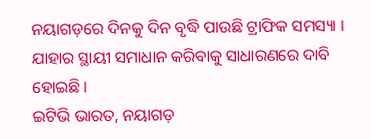ନୟାଗଡ଼ରେ ଦିନକୁ ଦିନ ବୃଦ୍ଧି ପାଉଛି ଟ୍ରାଫିକ ସମସ୍ୟା । ଯାହାର ସ୍ଥାୟୀ ସମାଧାନ କରିବାକୁ ସାଧାରଣରେ ଦାବି ହୋଇଛି ।
ଇଟିଭି ଭାରତ, ନୟାଗଡ଼